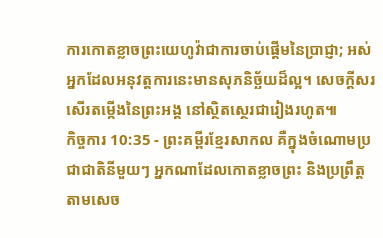ការកោតខ្លាចព្រះយេហូវ៉ាជាការចាប់ផ្ដើមនៃប្រាជ្ញា; អស់អ្នកដែលអនុវត្តការនេះមានសុភនិច្ឆ័យដ៏ល្អ។ សេចក្ដីសរសើរតម្កើងនៃព្រះអង្គ នៅស្ថិតស្ថេរជារៀងរហូត៕
កិច្ចការ 10:35 - ព្រះគម្ពីរខ្មែរសាកល គឺក្នុងចំណោមប្រជាជាតិនីមួយៗ អ្នកណាដែលកោតខ្លាចព្រះ និងប្រព្រឹត្តតាមសេច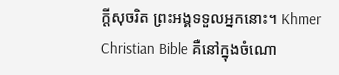ក្ដីសុចរិត ព្រះអង្គទទួលអ្នកនោះ។ Khmer Christian Bible គឺនៅក្នុងចំណោ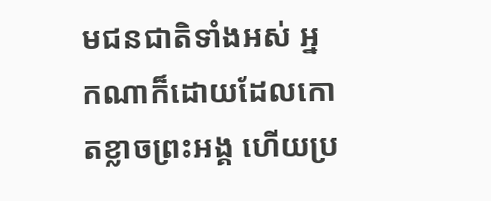មជនជាតិទាំងអស់ អ្នកណាក៏ដោយដែលកោតខ្លាចព្រះអង្គ ហើយប្រ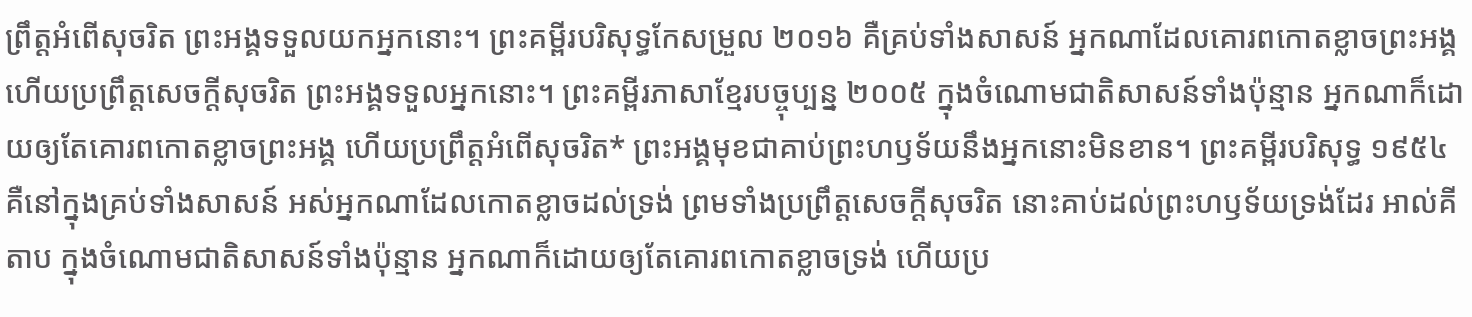ព្រឹត្ដអំពើសុចរិត ព្រះអង្គទទួលយកអ្នកនោះ។ ព្រះគម្ពីរបរិសុទ្ធកែសម្រួល ២០១៦ គឺគ្រប់ទាំងសាសន៍ អ្នកណាដែលគោរពកោតខ្លាចព្រះអង្គ ហើយប្រព្រឹត្តសេចក្តីសុចរិត ព្រះអង្គទទួលអ្នកនោះ។ ព្រះគម្ពីរភាសាខ្មែរបច្ចុប្បន្ន ២០០៥ ក្នុងចំណោមជាតិសាសន៍ទាំងប៉ុន្មាន អ្នកណាក៏ដោយឲ្យតែគោរពកោតខ្លាចព្រះអង្គ ហើយប្រព្រឹត្តអំពើសុចរិត* ព្រះអង្គមុខជាគាប់ព្រះហឫទ័យនឹងអ្នកនោះមិនខាន។ ព្រះគម្ពីរបរិសុទ្ធ ១៩៥៤ គឺនៅក្នុងគ្រប់ទាំងសាសន៍ អស់អ្នកណាដែលកោតខ្លាចដល់ទ្រង់ ព្រមទាំងប្រព្រឹត្តសេចក្ដីសុចរិត នោះគាប់ដល់ព្រះហឫទ័យទ្រង់ដែរ អាល់គីតាប ក្នុងចំណោមជាតិសាសន៍ទាំងប៉ុន្មាន អ្នកណាក៏ដោយឲ្យតែគោរពកោតខ្លាចទ្រង់ ហើយប្រ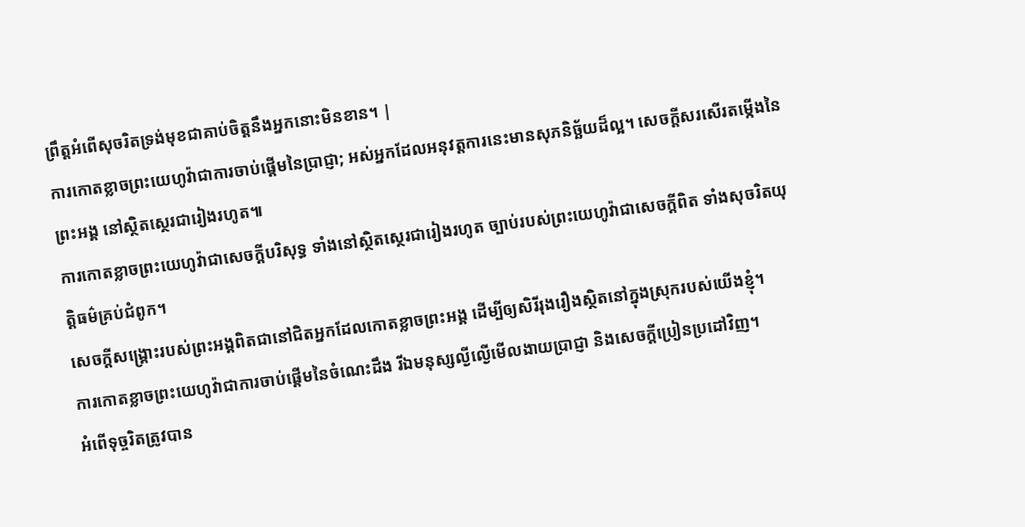ព្រឹត្ដអំពើសុចរិតទ្រង់មុខជាគាប់ចិត្តនឹងអ្នកនោះមិនខាន។ |
ការកោតខ្លាចព្រះយេហូវ៉ាជាការចាប់ផ្ដើមនៃប្រាជ្ញា; អស់អ្នកដែលអនុវត្តការនេះមានសុភនិច្ឆ័យដ៏ល្អ។ សេចក្ដីសរសើរតម្កើងនៃព្រះអង្គ នៅស្ថិតស្ថេរជារៀងរហូត៕
ការកោតខ្លាចព្រះយេហូវ៉ាជាសេចក្ដីបរិសុទ្ធ ទាំងនៅស្ថិតស្ថេរជារៀងរហូត ច្បាប់របស់ព្រះយេហូវ៉ាជាសេចក្ដីពិត ទាំងសុចរិតយុត្តិធម៌គ្រប់ជំពូក។
សេចក្ដីសង្គ្រោះរបស់ព្រះអង្គពិតជានៅជិតអ្នកដែលកោតខ្លាចព្រះអង្គ ដើម្បីឲ្យសិរីរុងរឿងស្ថិតនៅក្នុងស្រុករបស់យើងខ្ញុំ។
ការកោតខ្លាចព្រះយេហូវ៉ាជាការចាប់ផ្ដើមនៃចំណេះដឹង រីឯមនុស្សល្ងីល្ងើមើលងាយប្រាជ្ញា និងសេចក្ដីប្រៀនប្រដៅវិញ។
អំពើទុច្ចរិតត្រូវបាន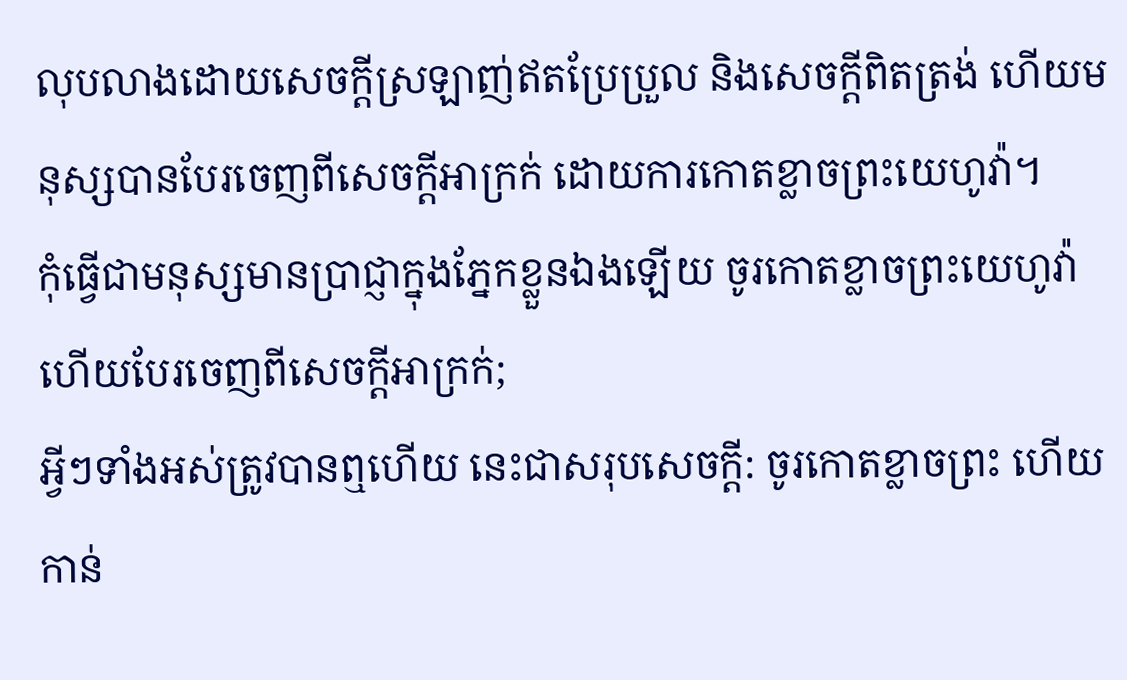លុបលាងដោយសេចក្ដីស្រឡាញ់ឥតប្រែប្រួល និងសេចក្ដីពិតត្រង់ ហើយមនុស្សបានបែរចេញពីសេចក្ដីអាក្រក់ ដោយការកោតខ្លាចព្រះយេហូវ៉ា។
កុំធ្វើជាមនុស្សមានប្រាជ្ញាក្នុងភ្នែកខ្លួនឯងឡើយ ចូរកោតខ្លាចព្រះយេហូវ៉ា ហើយបែរចេញពីសេចក្ដីអាក្រក់;
អ្វីៗទាំងអស់ត្រូវបានឮហើយ នេះជាសរុបសេចក្ដី: ចូរកោតខ្លាចព្រះ ហើយកាន់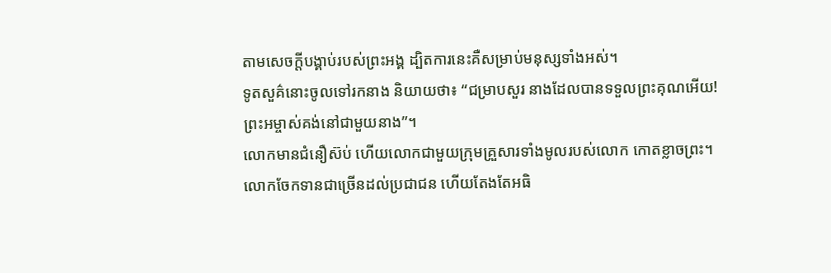តាមសេចក្ដីបង្គាប់របស់ព្រះអង្គ ដ្បិតការនេះគឺសម្រាប់មនុស្សទាំងអស់។
ទូតសួគ៌នោះចូលទៅរកនាង និយាយថា៖ “ជម្រាបសួរ នាងដែលបានទទួលព្រះគុណអើយ! ព្រះអម្ចាស់គង់នៅជាមួយនាង”។
លោកមានជំនឿស៊ប់ ហើយលោកជាមួយក្រុមគ្រួសារទាំងមូលរបស់លោក កោតខ្លាចព្រះ។ លោកចែកទានជាច្រើនដល់ប្រជាជន ហើយតែងតែអធិ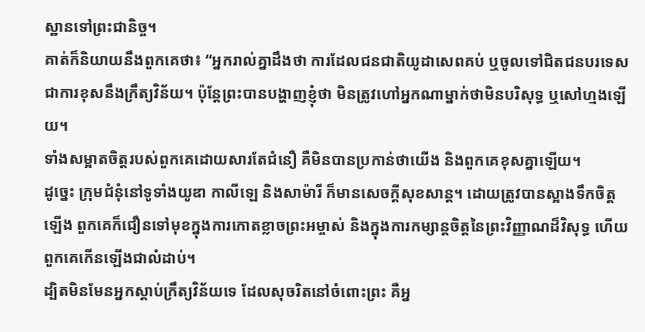ស្ឋានទៅព្រះជានិច្ច។
គាត់ក៏និយាយនឹងពួកគេថា៖ “អ្នករាល់គ្នាដឹងថា ការដែលជនជាតិយូដាសេពគប់ ឬចូលទៅជិតជនបរទេសជាការខុសនឹងក្រឹត្យវិន័យ។ ប៉ុន្តែព្រះបានបង្ហាញខ្ញុំថា មិនត្រូវហៅអ្នកណាម្នាក់ថាមិនបរិសុទ្ធ ឬសៅហ្មងឡើយ។
ទាំងសម្អាតចិត្តរបស់ពួកគេដោយសារតែជំនឿ គឺមិនបានប្រកាន់ថាយើង និងពួកគេខុសគ្នាឡើយ។
ដូច្នេះ ក្រុមជំនុំនៅទូទាំងយូឌា កាលីឡេ និងសាម៉ារី ក៏មានសេចក្ដីសុខសាន្ត។ ដោយត្រូវបានស្អាងទឹកចិត្តឡើង ពួកគេក៏ជឿនទៅមុខក្នុងការកោតខ្លាចព្រះអម្ចាស់ និងក្នុងការកម្សាន្តចិត្តនៃព្រះវិញ្ញាណដ៏វិសុទ្ធ ហើយពួកគេកើនឡើងជាលំដាប់។
ដ្បិតមិនមែនអ្នកស្ដាប់ក្រឹត្យវិន័យទេ ដែលសុចរិតនៅចំពោះព្រះ គឺអ្ន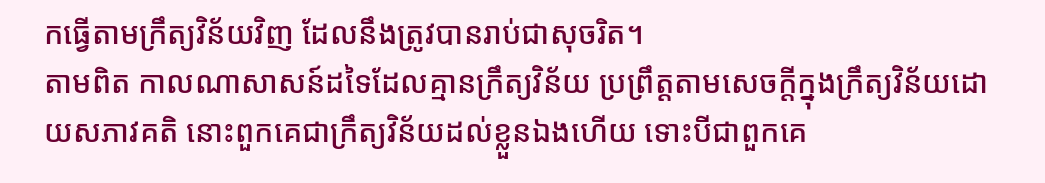កធ្វើតាមក្រឹត្យវិន័យវិញ ដែលនឹងត្រូវបានរាប់ជាសុចរិត។
តាមពិត កាលណាសាសន៍ដទៃដែលគ្មានក្រឹត្យវិន័យ ប្រព្រឹត្តតាមសេចក្ដីក្នុងក្រឹត្យវិន័យដោយសភាវគតិ នោះពួកគេជាក្រឹត្យវិន័យដល់ខ្លួនឯងហើយ ទោះបីជាពួកគេ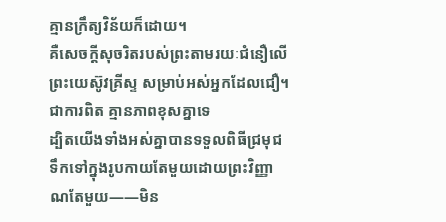គ្មានក្រឹត្យវិន័យក៏ដោយ។
គឺសេចក្ដីសុចរិតរបស់ព្រះតាមរយៈជំនឿលើព្រះយេស៊ូវគ្រីស្ទ សម្រាប់អស់អ្នកដែលជឿ។ ជាការពិត គ្មានភាពខុសគ្នាទេ
ដ្បិតយើងទាំងអស់គ្នាបានទទួលពិធីជ្រមុជទឹកទៅក្នុងរូបកាយតែមួយដោយព្រះវិញ្ញាណតែមួយ——មិន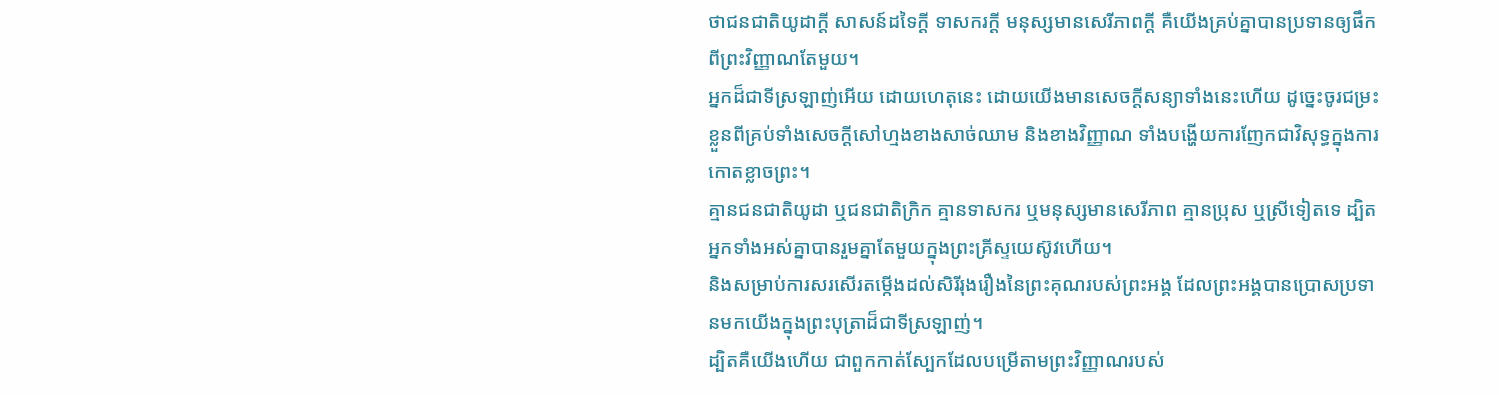ថាជនជាតិយូដាក្ដី សាសន៍ដទៃក្ដី ទាសករក្ដី មនុស្សមានសេរីភាពក្ដី គឺយើងគ្រប់គ្នាបានប្រទានឲ្យផឹកពីព្រះវិញ្ញាណតែមួយ។
អ្នកដ៏ជាទីស្រឡាញ់អើយ ដោយហេតុនេះ ដោយយើងមានសេចក្ដីសន្យាទាំងនេះហើយ ដូច្នេះចូរជម្រះខ្លួនពីគ្រប់ទាំងសេចក្ដីសៅហ្មងខាងសាច់ឈាម និងខាងវិញ្ញាណ ទាំងបង្ហើយការញែកជាវិសុទ្ធក្នុងការកោតខ្លាចព្រះ។
គ្មានជនជាតិយូដា ឬជនជាតិក្រិក គ្មានទាសករ ឬមនុស្សមានសេរីភាព គ្មានប្រុស ឬស្រីទៀតទេ ដ្បិតអ្នកទាំងអស់គ្នាបានរួមគ្នាតែមួយក្នុងព្រះគ្រីស្ទយេស៊ូវហើយ។
និងសម្រាប់ការសរសើរតម្កើងដល់សិរីរុងរឿងនៃព្រះគុណរបស់ព្រះអង្គ ដែលព្រះអង្គបានប្រោសប្រទានមកយើងក្នុងព្រះបុត្រាដ៏ជាទីស្រឡាញ់។
ដ្បិតគឺយើងហើយ ជាពួកកាត់ស្បែកដែលបម្រើតាមព្រះវិញ្ញាណរបស់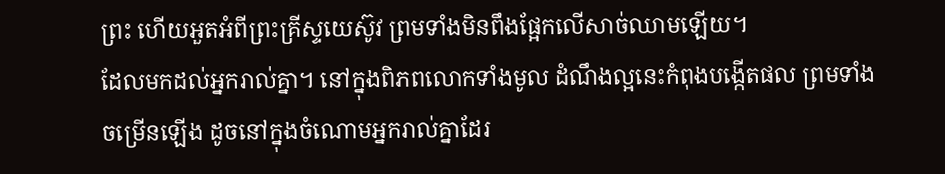ព្រះ ហើយអួតអំពីព្រះគ្រីស្ទយេស៊ូវ ព្រមទាំងមិនពឹងផ្អែកលើសាច់ឈាមឡើយ។
ដែលមកដល់អ្នករាល់គ្នា។ នៅក្នុងពិភពលោកទាំងមូល ដំណឹងល្អនេះកំពុងបង្កើតផល ព្រមទាំងចម្រើនឡើង ដូចនៅក្នុងចំណោមអ្នករាល់គ្នាដែរ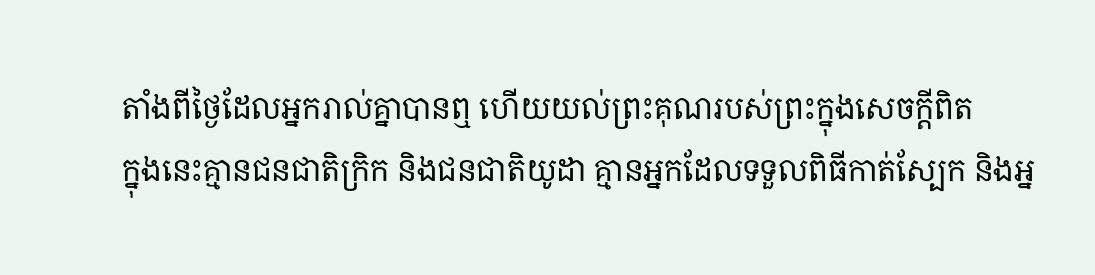តាំងពីថ្ងៃដែលអ្នករាល់គ្នាបានឮ ហើយយល់ព្រះគុណរបស់ព្រះក្នុងសេចក្ដីពិត
ក្នុងនេះគ្មានជនជាតិក្រិក និងជនជាតិយូដា គ្មានអ្នកដែលទទួលពិធីកាត់ស្បែក និងអ្ន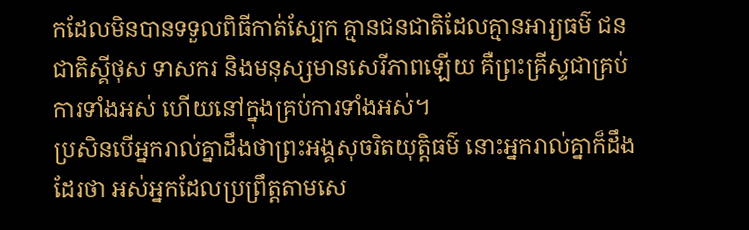កដែលមិនបានទទួលពិធីកាត់ស្បែក គ្មានជនជាតិដែលគ្មានអារ្យធម៌ ជនជាតិស្គីថុស ទាសករ និងមនុស្សមានសេរីភាពឡើយ គឺព្រះគ្រីស្ទជាគ្រប់ការទាំងអស់ ហើយនៅក្នុងគ្រប់ការទាំងអស់។
ប្រសិនបើអ្នករាល់គ្នាដឹងថាព្រះអង្គសុចរិតយុត្តិធម៌ នោះអ្នករាល់គ្នាក៏ដឹងដែរថា អស់អ្នកដែលប្រព្រឹត្តតាមសេ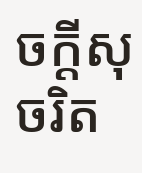ចក្ដីសុចរិត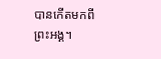បានកើតមកពីព្រះអង្គ។